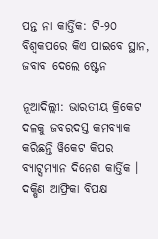ପନ୍ତ ନା କାର୍ତ୍ତିକ: ଟି-୨୦ ବିଶ୍ୱକପରେ କିଏ ପାଇବେ ସ୍ଥାନ, ଜବାବ ଦେଲେ ଷ୍ଟେନ

ନୂଆଦିଲ୍ଲୀ: ଭାରତୀୟ କ୍ରିକେଟ ଦଳକୁ ଜବରଦସ୍ତ କମବ୍ୟାକ କରିଛନ୍ତି ୱିକେଟ କିପର ବ୍ୟାଟ୍ସମ୍ୟାନ ଦିନେଶ କାର୍ତ୍ତିକ । ଦକ୍ଷିଣ ଆଫ୍ରିକା ବିପକ୍ଷ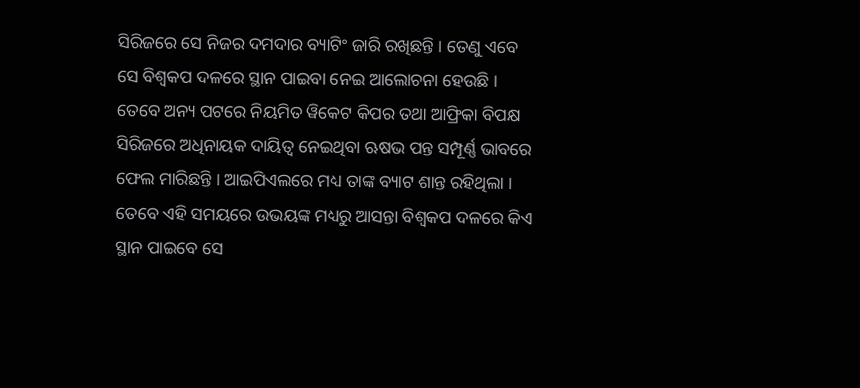ସିରିଜରେ ସେ ନିଜର ଦମଦାର ବ୍ୟାଟିଂ ଜାରି ରଖିଛନ୍ତି । ତେଣୁ ଏବେ ସେ ବିଶ୍ୱକପ ଦଳରେ ସ୍ଥାନ ପାଇବା ନେଇ ଆଲୋଚନା ହେଉଛି । ତେବେ ଅନ୍ୟ ପଟରେ ନିୟମିତ ୱିକେଟ କିପର ତଥା ଆଫ୍ରିକା ବିପକ୍ଷ ସିରିଜରେ ଅଧିନାୟକ ଦାୟିତ୍ୱ ନେଇଥିବା ଋଷଭ ପନ୍ତ ସମ୍ପୂର୍ଣ୍ଣ ଭାବରେ ଫେଲ ମାରିଛନ୍ତି । ଆଇପିଏଲରେ ମଧ୍ୟ ତାଙ୍କ ବ୍ୟାଟ ଶାନ୍ତ ରହିଥିଲା । ତେବେ ଏହି ସମୟରେ ଉଭୟଙ୍କ ମଧ୍ୟରୁ ଆସନ୍ତା ବିଶ୍ୱକପ ଦଳରେ କିଏ ସ୍ଥାନ ପାଇବେ ସେ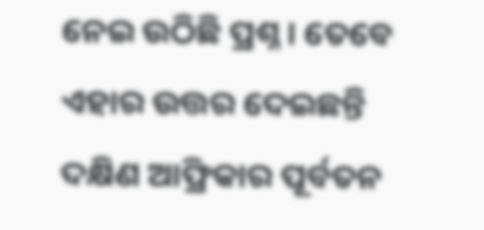ନେଇ ଉଠିଛି ପ୍ରଶ୍ନ । ତେବେ ଏହାର ଉତ୍ତର ଦେଇଛନ୍ତି ଦକ୍ଷିଣ ଆଫ୍ରିକାର ପୂର୍ବତନ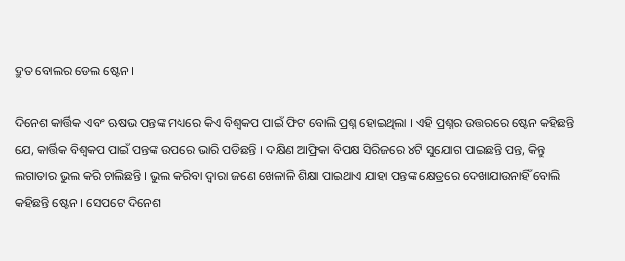ଦ୍ରୁତ ବୋଲର ଡେଲ ଷ୍ଟେନ ।

ଦିନେଶ କାର୍ତ୍ତିକ ଏବଂ ଋଷଭ ପନ୍ତଙ୍କ ମଧ୍ୟରେ କିଏ ବିଶ୍ୱକପ ପାଇଁ ଫିଟ ବୋଲି ପ୍ରଶ୍ନ ହୋଇଥିଲା । ଏହି ପ୍ରଶ୍ନର ଉତ୍ତରରେ ଷ୍ଟେନ କହିଛନ୍ତି ଯେ, କାର୍ତ୍ତିକ ବିଶ୍ୱକପ ପାଇଁ ପନ୍ତଙ୍କ ଉପରେ ଭାରି ପଡିଛନ୍ତି । ଦକ୍ଷିଣ ଆଫ୍ରିକା ବିପକ୍ଷ ସିରିଜରେ ୪ଟି ସୁଯୋଗ ପାଇଛନ୍ତି ପନ୍ତ, କିନ୍ତୁ ଲଗାତାର ଭୁଲ କରି ଚାଲିଛନ୍ତି । ଭୁଲ କରିବା ଦ୍ୱାରା ଜଣେ ଖେଳାଳି ଶିକ୍ଷା ପାଇଥାଏ ଯାହା ପନ୍ତଙ୍କ କ୍ଷେତ୍ରରେ ଦେଖାଯାଉନାହିଁ ବୋଲି କହିଛନ୍ତି ଷ୍ଟେନ । ସେପଟେ ଦିନେଶ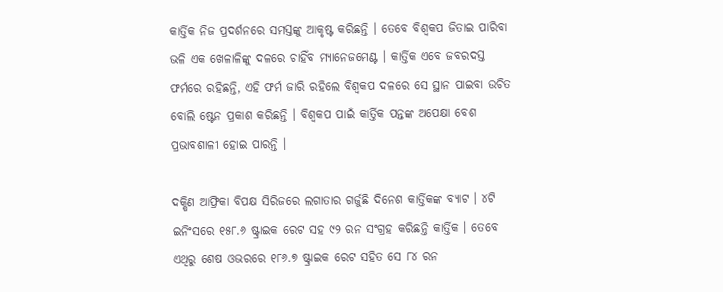କାର୍ତ୍ତିକ ନିଜ ପ୍ରଦର୍ଶନରେ ସମସ୍ତଙ୍କୁ ଆକୃଷ୍ଟ କରିଛନ୍ତି । ତେବେ ବିଶ୍ୱକପ ଜିତାଇ ପାରିବା ଭଳି ଏକ ଖେଳାଳିଙ୍କୁ ଦଳରେ ଚାହିଁବ ମ୍ୟାନେଜମେଣ୍ଟ । କାର୍ତ୍ତିକ ଏବେ ଜବରଦସ୍ତ ଫର୍ମରେ ରହିଛନ୍ତି, ଏହି ଫର୍ମ ଜାରି ରହିଲେ ବିଶ୍ୱକପ ଦଳରେ ସେ ସ୍ଥାନ ପାଇବା ଉଚିତ ବୋଲି ଷ୍ଟେନ ପ୍ରକାଶ କରିଛନ୍ତି । ବିଶ୍ୱକପ ପାଇଁ କାର୍ତ୍ତିକ ପନ୍ତଙ୍କ ଅପେକ୍ଷା ବେଶ ପ୍ରଭାବଶାଳୀ ହୋଇ ପାରନ୍ତି ।

ଦକ୍ଷିଣ ଆଫ୍ରିକା ବିପକ୍ଷ ସିରିଜରେ ଲଗାତାର ଗର୍ଜୁଛି ଦିନେଶ କାର୍ତ୍ତିକଙ୍କ ବ୍ୟାଟ । ୪ଟି ଇନିଂସରେ ୧୫୮.୬ ଷ୍ଟ୍ରାଇକ ରେଟ ସହ ୯୨ ରନ ସଂଗ୍ରହ କରିଛନ୍ତି କାର୍ତ୍ତିକ । ତେବେ ଏଥିରୁ ଶେଷ ଓଭରରେ ୧୮୬.୭ ଷ୍ଟ୍ରାଇକ ରେଟ ସହିତ ସେ ୮୪ ରନ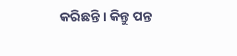କରିଛନ୍ତି । କିନ୍ତୁ ପନ୍ତ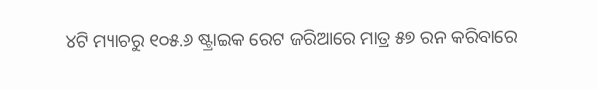୪ଟି ମ୍ୟାଚରୁ ୧୦୫.୬ ଷ୍ଟ୍ରାଇକ ରେଟ ଜରିଆରେ ମାତ୍ର ୫୭ ରନ କରିବାରେ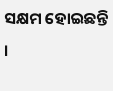ସକ୍ଷମ ହୋଇଛନ୍ତି ।